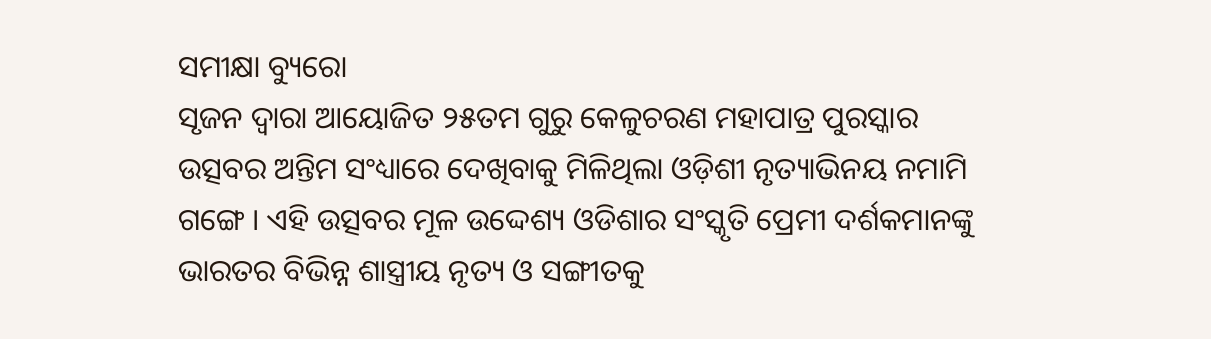ସମୀକ୍ଷା ବ୍ୟୁରୋ
ସୃଜନ ଦ୍ୱାରା ଆୟୋଜିତ ୨୫ତମ ଗୁରୁ କେଳୁଚରଣ ମହାପାତ୍ର ପୁରସ୍କାର ଉତ୍ସବର ଅନ୍ତିମ ସଂଧ୍ୟାରେ ଦେଖିବାକୁ ମିଳିଥିଲା ଓଡ଼ିଶୀ ନୃତ୍ୟାଭିନୟ ନମାମି ଗଙ୍ଗେ । ଏହି ଉତ୍ସବର ମୂଳ ଉଦ୍ଦେଶ୍ୟ ଓଡିଶାର ସଂସ୍କୃତି ପ୍ରେମୀ ଦର୍ଶକମାନଙ୍କୁ ଭାରତର ବିଭିନ୍ନ ଶାସ୍ତ୍ରୀୟ ନୃତ୍ୟ ଓ ସଙ୍ଗୀତକୁ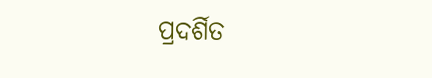ପ୍ରଦର୍ଶିତ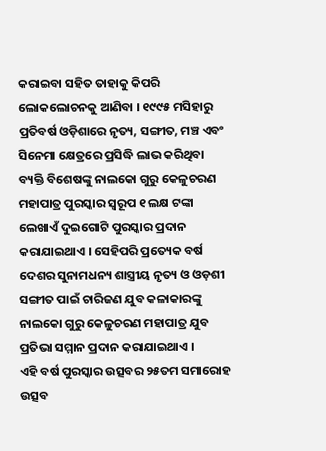କରାଇବା ସହିତ ତାହାକୁ କିପରି ଲୋକଲୋଚନକୁ ଆଣିବା । ୧୯୯୫ ମସିହାରୁ ପ୍ରତିବର୍ଷ ଓଡ଼ିଶାରେ ନୃତ୍ୟ, ସଙ୍ଗୀତ, ମଞ୍ଚ ଏବଂ ସିନେମା କ୍ଷେତ୍ରରେ ପ୍ରସିଦ୍ଧି ଲାଭ କରିଥିବା ବ୍ୟକ୍ତି ବିଶେଷଙ୍କୁ ନାଲକୋ ଗୁରୁ କେଳୁଚରଣ ମହାପାତ୍ର ପୁରସ୍କାର ସ୍ୱରୂପ ୧ ଲକ୍ଷ ଟଙ୍କା ଲେଖାଏଁ ଦୁଇଗୋଟି ପୁରସ୍କାର ପ୍ରଦାନ କରାଯାଇଥାଏ । ସେହିପରି ପ୍ରତ୍ୟେକ ବର୍ଷ ଦେଶର ସୁନାମଧନ୍ୟ ଶାସ୍ତ୍ରୀୟ ନୃତ୍ୟ ଓ ଓଡ଼ଶୀ ସଙ୍ଗୀତ ପାଇଁ ଚାରିଜଣ ଯୁବ କଳାକାରଙ୍କୁ ନାଲକୋ ଗୁରୁ କେଳୁଚରଣ ମହାପାତ୍ର ଯୁବ ପ୍ରତିଭା ସମ୍ମାନ ପ୍ରଦାନ କରାଯାଇଥାଏ ।
ଏହି ବର୍ଷ ପୁରସ୍କାର ଉତ୍ସବର ୨୫ତମ ସମାରୋହ ଉତ୍ସବ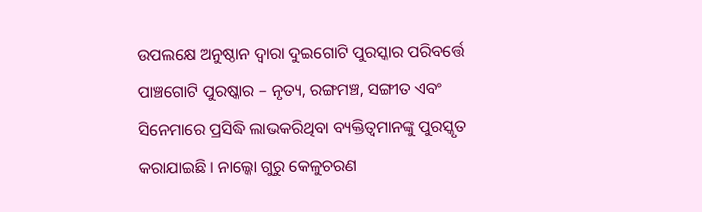ଉପଲକ୍ଷେ ଅନୁଷ୍ଠାନ ଦ୍ୱାରା ଦୁଇଗୋଟି ପୁରସ୍କାର ପରିବର୍ତ୍ତେ ପାଞ୍ଚଗୋଟି ପୁରଷ୍କାର – ନୃତ୍ୟ, ରଙ୍ଗମଞ୍ଚ, ସଙ୍ଗୀତ ଏବଂ ସିନେମାରେ ପ୍ରସିଦ୍ଧି ଲାଭକରିଥିବା ବ୍ୟକ୍ତିତ୍ୱମାନଙ୍କୁ ପୁରସ୍କୃତ କରାଯାଇଛି । ନାଲ୍କୋ ଗୁରୁ କେଳୁଚରଣ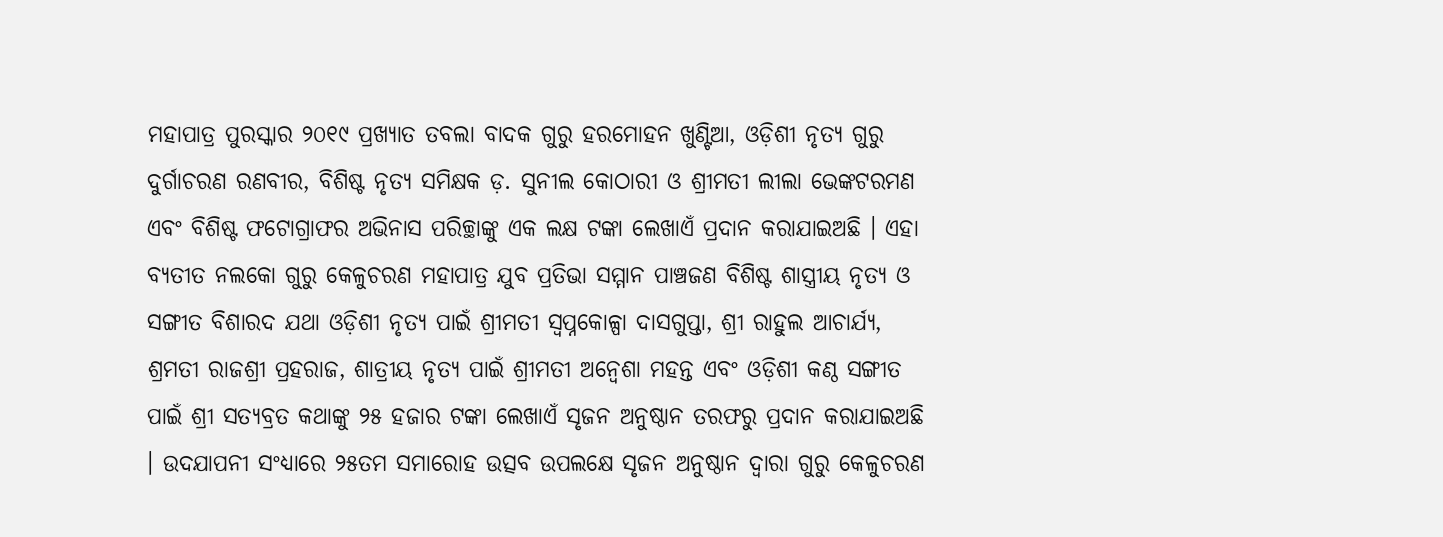ମହାପାତ୍ର ପୁରସ୍କାର ୨୦୧୯ ପ୍ରଖ୍ୟାତ ତବଲା ବାଦକ ଗୁରୁ ହରମୋହନ ଖୁଣ୍ଟିଆ, ଓଡ଼ିଶୀ ନୃତ୍ୟ ଗୁରୁ ଦୁର୍ଗାଚରଣ ରଣବୀର, ବିଶିଷ୍ଟ ନୃତ୍ୟ ସମିକ୍ଷକ ଡ଼. ସୁନୀଲ କୋଠାରୀ ଓ ଶ୍ରୀମତୀ ଲୀଲା ଭେଙ୍କଟରମଣ ଏବଂ ବିଶିଷ୍ଟ ଫଟୋଗ୍ରାଫର ଅଭିନାସ ପରିଚ୍ଛାଙ୍କୁ ଏକ ଲକ୍ଷ ଟଙ୍କା ଲେଖାଏଁ ପ୍ରଦାନ କରାଯାଇଅଛି । ଏହା ବ୍ୟତୀତ ନଲକୋ ଗୁରୁ କେଳୁଚରଣ ମହାପାତ୍ର ଯୁବ ପ୍ରତିଭା ସମ୍ମାନ ପାଞ୍ଚଜଣ ବିଶିଷ୍ଟ ଶାସ୍ତ୍ରୀୟ ନୃତ୍ୟ ଓ ସଙ୍ଗୀତ ବିଶାରଦ ଯଥା ଓଡ଼ିଶୀ ନୃତ୍ୟ ପାଇଁ ଶ୍ରୀମତୀ ସ୍ୱପ୍ନକୋଳ୍ପା ଦାସଗୁପ୍ତା, ଶ୍ରୀ ରାହୁଲ ଆଚାର୍ଯ୍ୟ, ଶ୍ରମତୀ ରାଜଶ୍ରୀ ପ୍ରହରାଜ, ଶାତ୍ରୀୟ ନୃତ୍ୟ ପାଇଁ ଶ୍ରୀମତୀ ଅନ୍ୱେଶା ମହନ୍ତ ଏବଂ ଓଡ଼ିଶୀ କଣ୍ଠ ସଙ୍ଗୀତ ପାଇଁ ଶ୍ରୀ ସତ୍ୟବ୍ରତ କଥାଙ୍କୁ ୨୫ ହଜାର ଟଙ୍କା ଲେଖାଏଁ ସୃଜନ ଅନୁଷ୍ଠାନ ତରଫରୁ ପ୍ରଦାନ କରାଯାଇଅଛି । ଉଦଯାପନୀ ସଂଧ୍ୟାରେ ୨୫ତମ ସମାରୋହ ଉତ୍ସବ ଉପଲକ୍ଷେ ସୃଜନ ଅନୁଷ୍ଠାନ ଦ୍ୱାରା ଗୁରୁ କେଳୁଚରଣ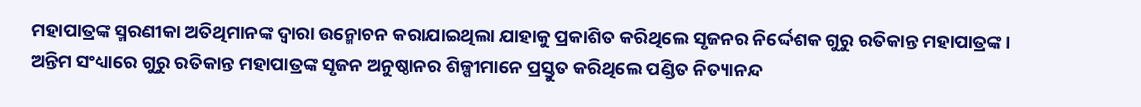ମହାପାତ୍ରଙ୍କ ସ୍ମରଣୀକା ଅତିଥିମାନଙ୍କ ଦ୍ୱାରା ଉନ୍ମୋଚନ କରାଯାଇଥିଲା ଯାହାକୁ ପ୍ରକାଶିତ କରିଥିଲେ ସୃଜନର ନିର୍ଦ୍ଦେଶକ ଗୁରୁ ରତିକାନ୍ତ ମହାପାତ୍ରଙ୍କ ।
ଅନ୍ତିମ ସଂଧ୍ୟାରେ ଗୁରୁ ରତିକାନ୍ତ ମହାପାତ୍ରଙ୍କ ସୃଜନ ଅନୁଷ୍ଠାନର ଶିଳ୍ପୀମାନେ ପ୍ରସ୍ତୁତ କରିଥିଲେ ପଣ୍ଡିତ ନିତ୍ୟାନନ୍ଦ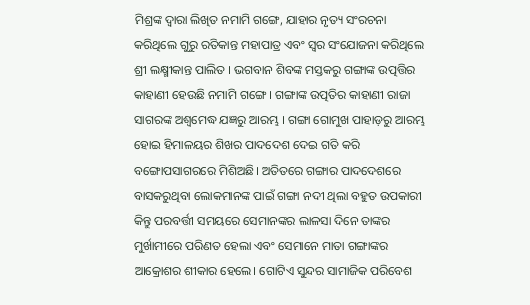ମିଶ୍ରଙ୍କ ଦ୍ୱାରା ଲିଖିତ ନମାମି ଗଙ୍ଗେ, ଯାହାର ନୃତ୍ୟ ସଂରଚନା କରିଥିଲେ ଗୁରୁ ରତିକାନ୍ତ ମହାପାତ୍ର ଏବଂ ସ୍ୱର ସଂଯୋଜନା କରିଥିଲେ ଶ୍ରୀ ଲକ୍ଷ୍ମୀକାନ୍ତ ପାଲିତ । ଭଗବାନ ଶିବଙ୍କ ମସ୍ତକରୁ ଗଙ୍ଗାଙ୍କ ଉତ୍ପତ୍ତିର କାହାଣୀ ହେଉଛି ନମାମି ଗଙ୍ଗେ । ଗଙ୍ଗାଙ୍କ ଉତ୍ପତିର କାହାଣୀ ରାଜା ସାଗରଙ୍କ ଅଶ୍ୱମେଦ୍ଧ ଯଜ୍ଞରୁ ଆରମ୍ଭ । ଗଙ୍ଗା ଗୋମୁଖ ପାହାଡ଼ରୁ ଆରମ୍ଭ ହୋଇ ହିମାଳୟର ଶିଖର ପାଦଦେଶ ଦେଇ ଗତି କରି ବଙ୍ଗୋପସାଗରରେ ମିଶିଅଛି। ଅତିତରେ ଗଙ୍ଗାର ପାଦଦେଶରେ ବାସକରୁଥିବା ଲୋକମାନଙ୍କ ପାଇଁ ଗଙ୍ଗା ନଦୀ ଥିଲା ବହୁତ ଉପକାରୀ କିନ୍ତୁ ପରବର୍ତ୍ତୀ ସମୟରେ ସେମାନଙ୍କର ଲାଳସା ଦିନେ ତାଙ୍କର ମୁର୍ଖାମୀରେ ପରିଣତ ହେଲା ଏବଂ ସେମାନେ ମାତା ଗଙ୍ଗାଙ୍କର ଆକ୍ରୋଶର ଶୀକାର ହେଲେ। ଗୋଟିଏ ସୁନ୍ଦର ସାମାଜିକ ପରିବେଶ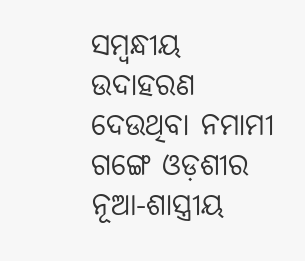ସମ୍ବନ୍ଧୀୟ ଉଦାହରଣ ଦେଉଥିବା ନମାମୀ ଗଙ୍ଗେ ଓଡ଼ଶୀର ନୂଆ-ଶାସ୍ତ୍ରୀୟ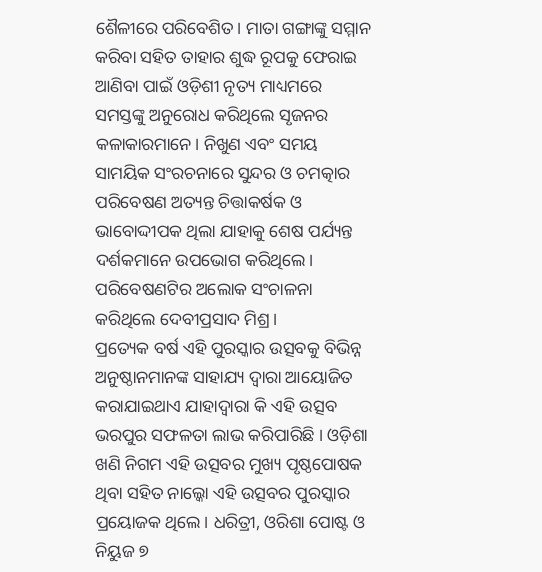ଶୈଳୀରେ ପରିବେଶିତ। ମାତା ଗଙ୍ଗାଙ୍କୁ ସମ୍ମାନ କରିବା ସହିତ ତାହାର ଶୁଦ୍ଧ ରୂପକୁ ଫେରାଇ ଆଣିବା ପାଇଁ ଓଡ଼ିଶୀ ନୃତ୍ୟ ମାଧ୍ୟମରେ ସମସ୍ତଙ୍କୁ ଅନୁରୋଧ କରିଥିଲେ ସୃଜନର କଳାକାରମାନେ। ନିଖୁଣ ଏବଂ ସମୟ ସାମୟିକ ସଂରଚନାରେ ସୁନ୍ଦର ଓ ଚମତ୍କାର ପରିବେଷଣ ଅତ୍ୟନ୍ତ ଚିତ୍ତାକର୍ଷକ ଓ ଭାବୋଦ୍ଦୀପକ ଥିଲା ଯାହାକୁ ଶେଷ ପର୍ଯ୍ୟନ୍ତ ଦର୍ଶକମାନେ ଉପଭୋଗ କରିଥିଲେ। ପରିବେଷଣଟିର ଅଲୋକ ସଂଚାଳନା କରିଥିଲେ ଦେବୀପ୍ରସାଦ ମିଶ୍ର।
ପ୍ରତ୍ୟେକ ବର୍ଷ ଏହି ପୁରସ୍କାର ଉତ୍ସବକୁ ବିଭିନ୍ନ ଅନୁଷ୍ଠାନମାନଙ୍କ ସାହାଯ୍ୟ ଦ୍ୱାରା ଆୟୋଜିତ କରାଯାଇଥାଏ ଯାହାଦ୍ୱାରା କି ଏହି ଉତ୍ସବ ଭରପୁର ସଫଳତା ଲାଭ କରିପାରିଛି । ଓଡ଼ିଶା ଖଣି ନିଗମ ଏହି ଉତ୍ସବର ମୁଖ୍ୟ ପୃଷ୍ଠପୋଷକ ଥିବା ସହିତ ନାଲ୍କୋ ଏହି ଉତ୍ସବର ପୁରସ୍କାର ପ୍ରୟୋଜକ ଥିଲେ। ଧରିତ୍ରୀ, ଓରିଶା ପୋଷ୍ଟ ଓ ନିୟୁଜ ୭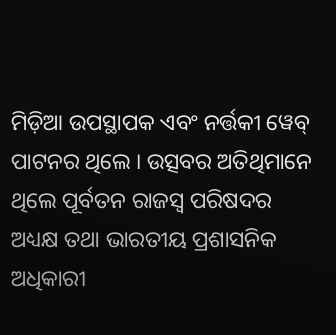ମିଡ଼ିଆ ଉପସ୍ଥାପକ ଏବଂ ନର୍ତ୍ତକୀ ୱେବ୍ ପାଟନର ଥିଲେ । ଉତ୍ସବର ଅତିଥିମାନେ ଥିଲେ ପୂର୍ବତନ ରାଜସ୍ୱ ପରିଷଦର ଅଧ୍ୟକ୍ଷ ତଥା ଭାରତୀୟ ପ୍ରଶାସନିକ ଅଧିକାରୀ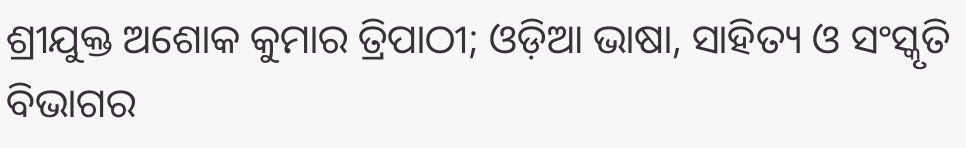ଶ୍ରୀଯୁକ୍ତ ଅଶୋକ କୁମାର ତ୍ରିପାଠୀ; ଓଡ଼ିଆ ଭାଷା, ସାହିତ୍ୟ ଓ ସଂସ୍କୃତି ବିଭାଗର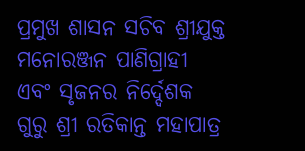ପ୍ରମୁଖ ଶାସନ ସଚିବ ଶ୍ରୀଯୁକ୍ତ ମନୋରଞ୍ଜନ ପାଣିଗ୍ରାହୀ ଏବଂ ସୃଜନର ନିର୍ଦ୍ଦେଶକ ଗୁରୁ ଶ୍ରୀ ରତିକାନ୍ତ ମହାପାତ୍ର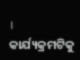। କାର୍ଯ୍ୟକ୍ରମଟିକୁ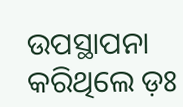ଉପସ୍ଥାପନା କରିଥିଲେ ଡ଼ଃ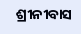ଶ୍ରୀନୀବାସ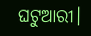ଘଟୁଆରୀ।